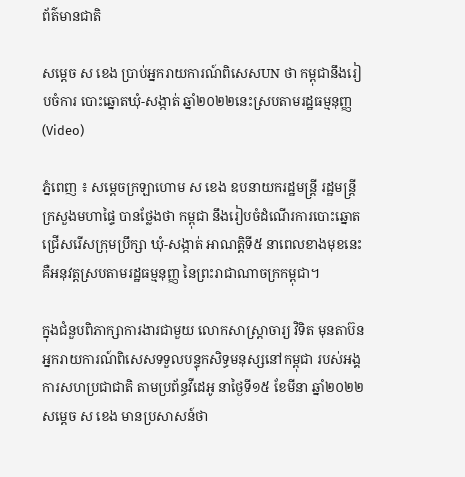ព័ត៌មានជាតិ

សម្ដេច ស ខេង ប្រាប់អ្នករាយការណ៍ពិសេសUN ថា កម្ពុជានឹងរៀបចំការ បោះឆ្នោតឃុំ-សង្កាត់ ឆ្នាំ២០២២នេះស្របតាមរដ្ឋធម្មនុញ្ញ (Video)

ភ្នំពេញ ៖ សម្ដេចក្រឡាហោម ស ខេង ឧបនាយករដ្ឋមន្រ្តី រដ្ឋមន្រ្តីក្រសួងមហាផ្ទៃ បានថ្លែងថា កម្ពុជា នឹងរៀបចំដំណើរការបោះឆ្នោតជ្រើសរើសក្រុមប្រឹក្សា ឃុំ-សង្កាត់ អាណត្តិទី៥ នាពេលខាងមុខនេះ គឺអនុវត្តស្របតាមរដ្ឋធម្មនុញ្ញ នៃព្រះរាជាណាចក្រកម្ពុជា។

ក្នុងជំនួបពិភាក្សាការងារជាមួយ លោកសាស្រ្តាចារ្យ វិទិត មុនតាប៊ន អ្នករាយការណ៍ពិសេសទទួលបន្ទុកសិទ្ធមនុស្សនៅកម្ពុជា របស់អង្គការសហប្រជាជាតិ តាមប្រព័ន្ធវីដេអូ នាថ្ងៃទី១៥ ខែមីនា ឆ្នាំ២០២២ សម្ដេច ស ខេង មានប្រសាសន៍ថា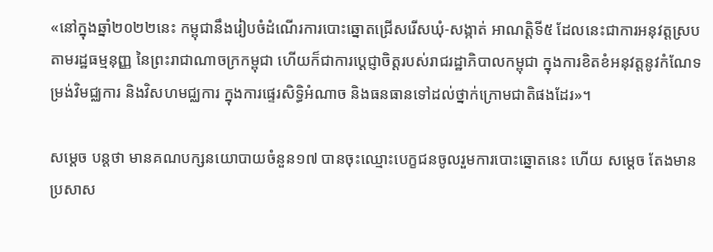«នៅក្នុងឆ្នាំ២០២២នេះ កម្ពុជានឹងរៀបចំដំណើរការបោះឆ្នោតជ្រើសរើសឃុំ-សង្កាត់ អាណត្តិទី៥ ដែលនេះជាការអនុវត្តស្របតាមរដ្ឋធម្មនុញ្ញ នៃព្រះរាជាណាចក្រកម្ពុជា ហើយក៏ជាការប្ដេជ្ញាចិត្តរបស់រាជរដ្ឋាភិបាលកម្ពុជា ក្នុងការខិតខំអនុវត្តនូវកំណែទម្រង់វិមជ្ឈការ និងវិសហមជ្ឈការ ក្នុងការផ្ទេរសិទ្ធិអំណាច និងធនធានទៅដល់ថ្នាក់ក្រោមជាតិផងដែរ»។

សម្ដេច បន្ដថា មានគណបក្សនយោបាយចំនួន១៧ បានចុះឈ្មោះបេក្ខជនចូលរួមការបោះឆ្នោតនេះ ហើយ សម្ដេច តែងមានប្រសាស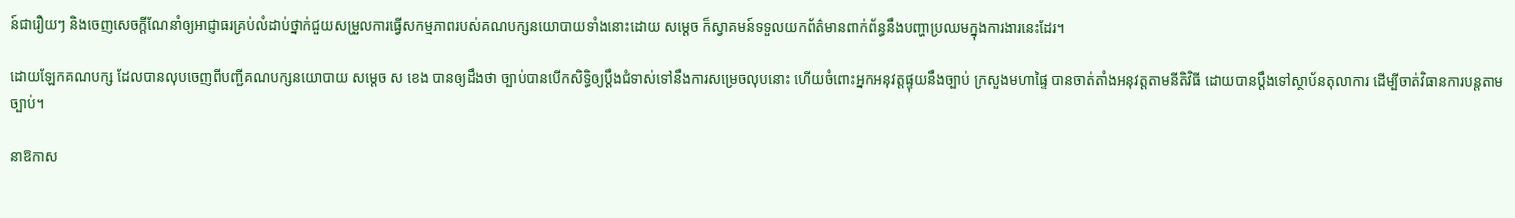ន៍ជារឿយៗ និងចេញសេចក្ដីណែនាំឲ្យអាជ្ញាធរគ្រប់លំដាប់ថ្នាក់ជួយសម្រួលការធ្វើសកម្មភាពរបស់គណបក្សនយោបាយទាំងនោះដោយ សម្ដេច ក៏ស្វាគមន៍ទទួលយកព័ត៌មានពាក់ព័ន្ធនឹងបញ្ហាប្រឈមក្នុងការងារនេះដែរ។

ដោយឡែកគណបក្ស ដែលបានលុបចេញពីបញ្ជីគណបក្សនយោបាយ សម្ដេច ស ខេង បានឲ្យដឹងថា ច្បាប់បានបើកសិទ្ធិឲ្យប្ដឹងជំទាស់ទៅនឹងការសម្រេចលុបនោះ ហើយចំពោះអ្នកអនុវត្តផ្ទុយនឹងច្បាប់ ក្រសួងមហាផ្ទៃ បានចាត់តាំងអនុវត្តតាមនីតិវិធី ដោយបានប្ដឹងទៅស្ថាប័នតុលាការ ដើម្បីចាត់វិធានការបន្តតាមច្បាប់។

នាឱកាស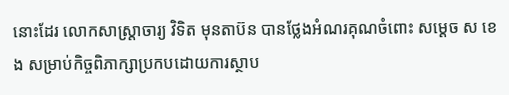នោះដែរ លោកសាស្ត្រាចារ្យ វិទិត មុនតាប៊ន បានថ្លែងអំណរគុណចំពោះ សម្ដេច ស ខេង សម្រាប់កិច្ចពិភាក្សាប្រកបដោយការស្ថាប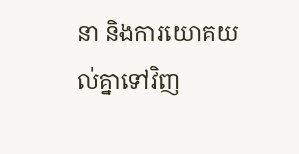នា និងការយោគយល់គ្នាទៅវិញ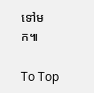ទៅមក៕

To Top